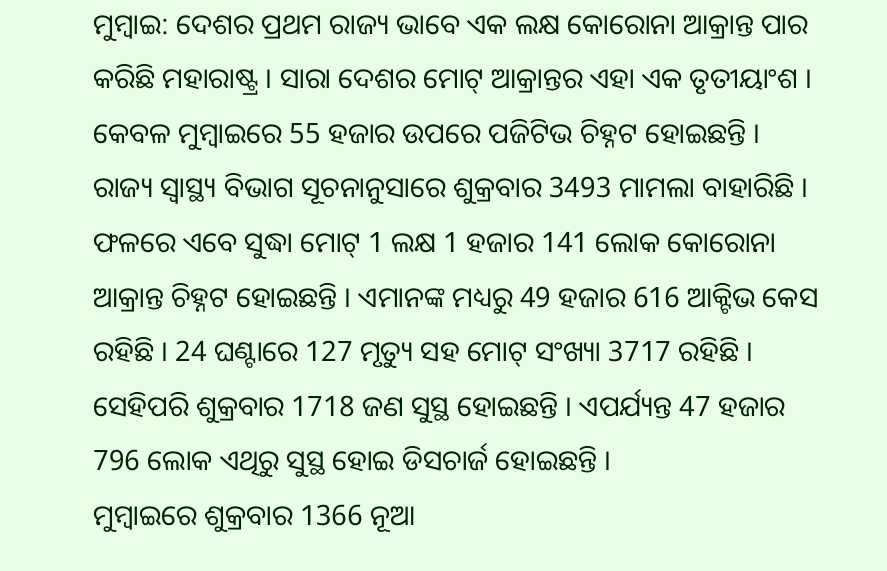ମୁମ୍ବାଇ: ଦେଶର ପ୍ରଥମ ରାଜ୍ୟ ଭାବେ ଏକ ଲକ୍ଷ କୋରୋନା ଆକ୍ରାନ୍ତ ପାର କରିଛି ମହାରାଷ୍ଟ୍ର । ସାରା ଦେଶର ମୋଟ୍ ଆକ୍ରାନ୍ତର ଏହା ଏକ ତୃତୀୟାଂଶ । କେବଳ ମୁମ୍ବାଇରେ 55 ହଜାର ଉପରେ ପଜିଟିଭ ଚିହ୍ନଟ ହୋଇଛନ୍ତି ।
ରାଜ୍ୟ ସ୍ବାସ୍ଥ୍ୟ ବିଭାଗ ସୂଚନାନୁସାରେ ଶୁକ୍ରବାର 3493 ମାମଲା ବାହାରିଛି । ଫଳରେ ଏବେ ସୁଦ୍ଧା ମୋଟ୍ 1 ଲକ୍ଷ 1 ହଜାର 141 ଲୋକ କୋରୋନା ଆକ୍ରାନ୍ତ ଚିହ୍ନଟ ହୋଇଛନ୍ତି । ଏମାନଙ୍କ ମଧ୍ୟରୁ 49 ହଜାର 616 ଆକ୍ଟିଭ କେସ ରହିଛି । 24 ଘଣ୍ଟାରେ 127 ମୃତ୍ୟୁ ସହ ମୋଟ୍ ସଂଖ୍ୟା 3717 ରହିଛି । ସେହିପରି ଶୁକ୍ରବାର 1718 ଜଣ ସୁସ୍ଥ ହୋଇଛନ୍ତି । ଏପର୍ଯ୍ୟନ୍ତ 47 ହଜାର 796 ଲୋକ ଏଥିରୁ ସୁସ୍ଥ ହୋଇ ଡିସଚାର୍ଜ ହୋଇଛନ୍ତି ।
ମୁମ୍ବାଇରେ ଶୁକ୍ରବାର 1366 ନୂଆ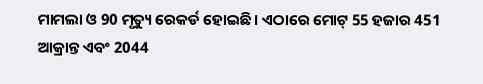ମାମଲା ଓ 90 ମୃତ୍ୟୁ ରେକର୍ଡ ହୋଇଛି । ଏଠାରେ ମୋଟ୍ 55 ହଜାର 451 ଆକ୍ରାନ୍ତ ଏବଂ 2044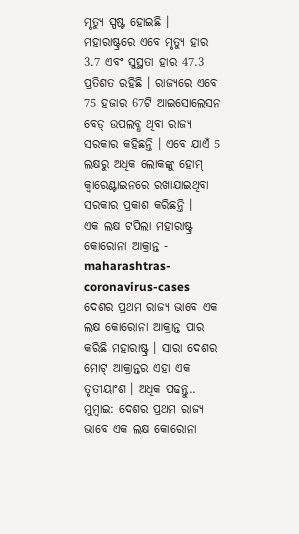ମୃତ୍ୟୁ ସ୍ପଷ୍ଟ ହୋଇଛି । ମହାରାଷ୍ଟ୍ରରେ ଏବେ ମୃତ୍ୟୁ ହାର 3.7 ଏବଂ ସୁସ୍ଥତା ହାର 47.3 ପ୍ରତିଶତ ରହିଛି । ରାଜ୍ୟରେ ଏବେ 75 ହଜାର 67ଟି ଆଇସୋଲେସନ ବେଡ୍ ଉପଲବ୍ଧ ଥିବା ରାଜ୍ୟ ସରକାର କହିଛନ୍ତି । ଏବେ ଯାଏଁ 5 ଲକ୍ଷରୁ ଅଧିକ ଲୋକଙ୍କୁ ହୋମ୍ କ୍ବାରେଣ୍ଟାଇନରେ ରଖାଯାଇଥିବା ସରକାର ପ୍ରକାଶ କରିଛନ୍ତି ।
ଏକ ଲକ୍ଷ ଟପିଲା ମହାରାଷ୍ଟ୍ର କୋରୋନା ଆକ୍ରାନ୍ତ - maharashtras-coronavirus-cases
ଦେଶର ପ୍ରଥମ ରାଜ୍ୟ ଭାବେ ଏକ ଲକ୍ଷ କୋରୋନା ଆକ୍ରାନ୍ତ ପାର କରିଛି ମହାରାଷ୍ଟ୍ର । ସାରା ଦେଶର ମୋଟ୍ ଆକ୍ରାନ୍ତର ଏହା ଏକ ତୃତୀୟାଂଶ । ଅଧିକ ପଢନ୍ତୁ..
ମୁମ୍ବାଇ: ଦେଶର ପ୍ରଥମ ରାଜ୍ୟ ଭାବେ ଏକ ଲକ୍ଷ କୋରୋନା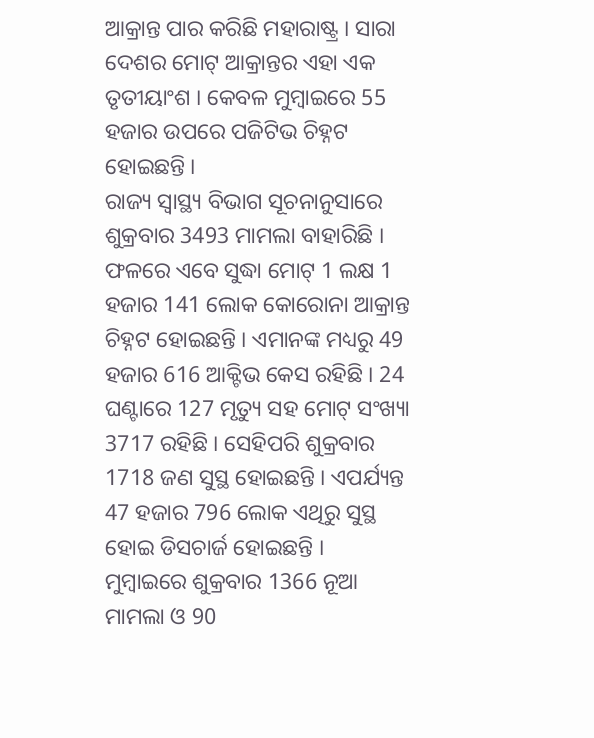ଆକ୍ରାନ୍ତ ପାର କରିଛି ମହାରାଷ୍ଟ୍ର । ସାରା ଦେଶର ମୋଟ୍ ଆକ୍ରାନ୍ତର ଏହା ଏକ ତୃତୀୟାଂଶ । କେବଳ ମୁମ୍ବାଇରେ 55 ହଜାର ଉପରେ ପଜିଟିଭ ଚିହ୍ନଟ ହୋଇଛନ୍ତି ।
ରାଜ୍ୟ ସ୍ବାସ୍ଥ୍ୟ ବିଭାଗ ସୂଚନାନୁସାରେ ଶୁକ୍ରବାର 3493 ମାମଲା ବାହାରିଛି । ଫଳରେ ଏବେ ସୁଦ୍ଧା ମୋଟ୍ 1 ଲକ୍ଷ 1 ହଜାର 141 ଲୋକ କୋରୋନା ଆକ୍ରାନ୍ତ ଚିହ୍ନଟ ହୋଇଛନ୍ତି । ଏମାନଙ୍କ ମଧ୍ୟରୁ 49 ହଜାର 616 ଆକ୍ଟିଭ କେସ ରହିଛି । 24 ଘଣ୍ଟାରେ 127 ମୃତ୍ୟୁ ସହ ମୋଟ୍ ସଂଖ୍ୟା 3717 ରହିଛି । ସେହିପରି ଶୁକ୍ରବାର 1718 ଜଣ ସୁସ୍ଥ ହୋଇଛନ୍ତି । ଏପର୍ଯ୍ୟନ୍ତ 47 ହଜାର 796 ଲୋକ ଏଥିରୁ ସୁସ୍ଥ ହୋଇ ଡିସଚାର୍ଜ ହୋଇଛନ୍ତି ।
ମୁମ୍ବାଇରେ ଶୁକ୍ରବାର 1366 ନୂଆ ମାମଲା ଓ 90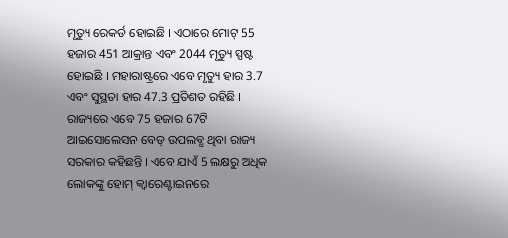ମୃତ୍ୟୁ ରେକର୍ଡ ହୋଇଛି । ଏଠାରେ ମୋଟ୍ 55 ହଜାର 451 ଆକ୍ରାନ୍ତ ଏବଂ 2044 ମୃତ୍ୟୁ ସ୍ପଷ୍ଟ ହୋଇଛି । ମହାରାଷ୍ଟ୍ରରେ ଏବେ ମୃତ୍ୟୁ ହାର 3.7 ଏବଂ ସୁସ୍ଥତା ହାର 47.3 ପ୍ରତିଶତ ରହିଛି । ରାଜ୍ୟରେ ଏବେ 75 ହଜାର 67ଟି ଆଇସୋଲେସନ ବେଡ୍ ଉପଲବ୍ଧ ଥିବା ରାଜ୍ୟ ସରକାର କହିଛନ୍ତି । ଏବେ ଯାଏଁ 5 ଲକ୍ଷରୁ ଅଧିକ ଲୋକଙ୍କୁ ହୋମ୍ କ୍ବାରେଣ୍ଟାଇନରେ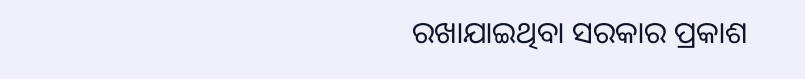ରଖାଯାଇଥିବା ସରକାର ପ୍ରକାଶ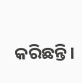କରିଛନ୍ତି ।